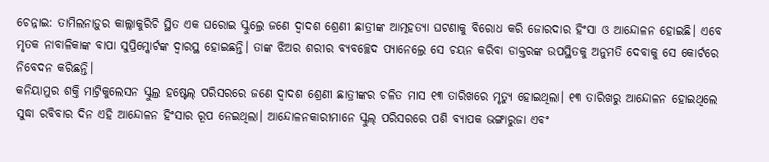ଚେନ୍ନାଇ: ତାମିଲନାଡ଼ୁର କାଲ୍ଲାକୁରିଚି ସ୍ଥିତ ଏକ ଘରୋଇ ସ୍କୁଲ୍ରେ ଜଣେ ଦ୍ବାଦଶ ଶ୍ରେଣୀ ଛାତ୍ରୀଙ୍କ ଆତ୍ମହତ୍ୟା ଘଟଣାକୁ ବିରୋଧ କରି ଜୋରଦାର ହିଂସା ଓ ଆନ୍ଦୋଳନ ହୋଇଛି। ଏବେ ମୃତକ ନାବାଳିକାଙ୍କ ବାପା ସୁପ୍ରିମ୍କୋର୍ଟଙ୍କ ଦ୍ବାରସ୍ଥ ହୋଇଛନ୍ତି। ତାଙ୍କ ଝିଅର ଶରୀର ବ୍ୟବଚ୍ଛେଦ ପ୍ୟାନେଲ୍ରେ ସେ ଚୟନ କରିବା ଡାକ୍ତରଙ୍କ ଉପସ୍ଥିତକୁ ଅନୁମତି ଦେବାକୁ ସେ କୋର୍ଟରେ ନିବେଦନ କରିଛନ୍ତି।
କନିୟାମୁର ଶକ୍ତି ମାଟ୍ରିକୁଲେସନ ସ୍କୁଲ୍ର ହଷ୍ଟେଲ୍ ପରିସରରେ ଜଣେ ଦ୍ବାଦଶ ଶ୍ରେଣୀ ଛାତ୍ରୀଙ୍କର ଚଳିତ ମାସ ୧୩ ତାରିଖରେ ମୃତ୍ୟୁ ହୋଇଥିଲା। ୧୩ ତାରିଖରୁ ଆନ୍ଦୋଳନ ହୋଇଥିଲେ ସୁଦ୍ଧା ରବିବାର ଦିନ ଏହି ଆନ୍ଦୋଳନ ହିଂସାର ରୂପ ନେଇଥିଲା। ଆନ୍ଦୋଳନକାରୀମାନେ ସ୍କୁଲ୍ ପରିସରରେ ପଶି ବ୍ୟାପକ ଭଙ୍ଗାରୁଜା ଏବଂ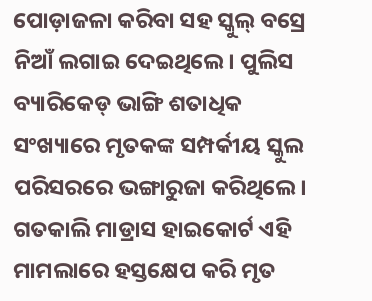ପୋଡ଼ାଜଳା କରିବା ସହ ସ୍କୁଲ୍ ବସ୍ରେ ନିଆଁ ଲଗାଇ ଦେଇଥିଲେ। ପୁଲିସ ବ୍ୟାରିକେଡ୍ ଭାଙ୍ଗି ଶତାଧିକ ସଂଖ୍ୟାରେ ମୃତକଙ୍କ ସମ୍ପର୍କୀୟ ସ୍କୁଲ ପରିସରରେ ଭଙ୍ଗାରୁଜା କରିଥିଲେ।
ଗତକାଲି ମାଡ୍ରାସ ହାଇକୋର୍ଟ ଏହି ମାମଲାରେ ହସ୍ତକ୍ଷେପ କରି ମୃତ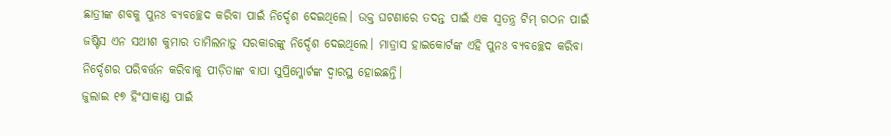ଛାତ୍ରୀଙ୍କ ଶବକୁ ପୁନଃ ବ୍ୟବଚ୍ଛେଦ କରିବା ପାଇଁ ନିର୍ଦ୍ଦେଶ ଦେଇଥିଲେ। ଉକ୍ତ ଘଟଣାରେ ତଦନ୍ତ ପାଇଁ ଏକ ସ୍ବତନ୍ତ୍ର ଟିମ୍ ଗଠନ ପାଇଁ ଜଷ୍ଟିସ ଏନ ସଥୀଶ କୁମାର ତାମିଲନାଡ଼ୁ ସରକାରଙ୍କୁ ନିର୍ଦ୍ଦେଶ ଦେଇଥିଲେ। ମାଡ୍ରାସ ହାଇକୋର୍ଟଙ୍କ ଏହି ପୁନଃ ବ୍ୟବଚ୍ଛେଦ କରିବା ନିର୍ଦ୍ଦେଶର ପରିବର୍ତ୍ତନ କରିବାକୁ ପୀଡ଼ିତାଙ୍କ ବାପା ସୁପ୍ରିମ୍କୋର୍ଟଙ୍କ ଦ୍ବାରସ୍ଥ ହୋଇଛନ୍ତି।
ଜୁଲାଇ ୧୭ ହିଂସାକାଣ୍ଡ ପାଇଁ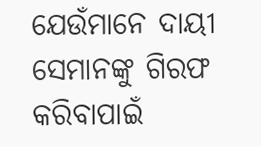ଯେଉଁମାନେ ଦାୟୀ ସେମାନଙ୍କୁ ଗିରଫ କରିବାପାଇଁ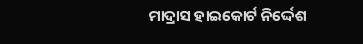ମାଦ୍ରାସ ହାଇକୋର୍ଟ ନିର୍ଦ୍ଦେଶ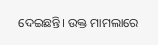ଦେଇଛନ୍ତି। ଉକ୍ତ ମାମଲାରେ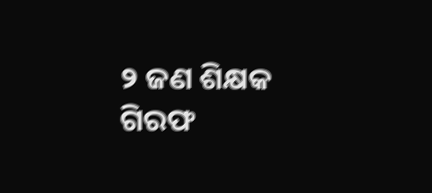୨ ଜଣ ଶିକ୍ଷକ ଗିରଫ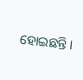ହୋଇଛନ୍ତି।